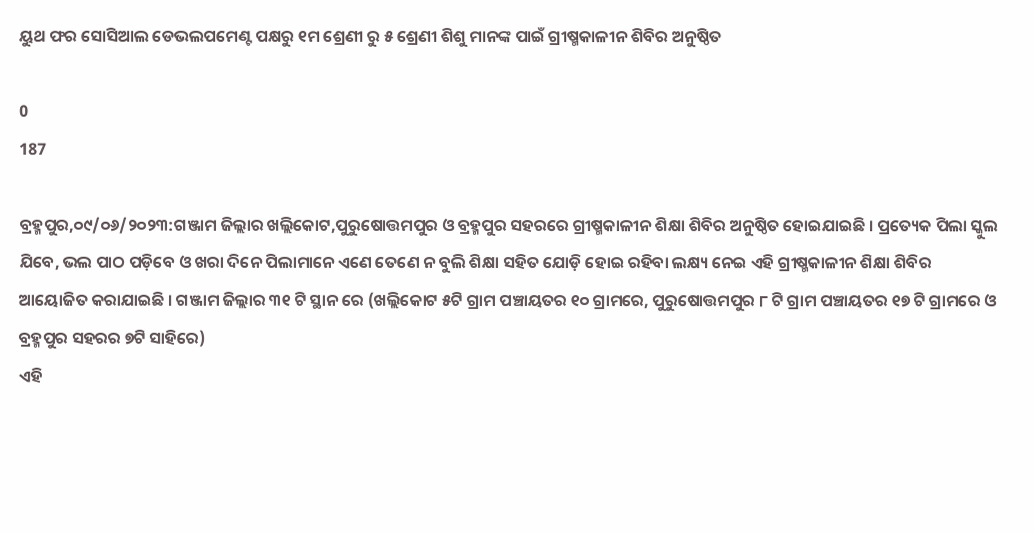ୟୁଥ ଫର ସୋସିଆଲ ଡେଭଲପମେଣ୍ଟ ପକ୍ଷରୁ ୧ମ ଶ୍ରେଣୀ ରୁ ୫ ଶ୍ରେଣୀ ଶିଶୁ ମାନଙ୍କ ପାଇଁ ଗ୍ରୀଷ୍ମକାଳୀନ ଶିବିର ଅନୁଷ୍ଠିତ

0
187

ବ୍ରହ୍ମପୁର,୦୯/୦୬/୨୦୨୩:ଗଞ୍ଜାମ ଜିଲ୍ଲାର ଖଲ୍ଲିକୋଟ,ପୁରୁଷୋତ୍ତମପୁର ଓ ବ୍ରହ୍ମପୁର ସହରରେ ଗ୍ରୀଷ୍ମକାଳୀନ ଶିକ୍ଷା ଶିବିର ଅନୁଷ୍ଠିତ ହୋଇଯାଇଛି । ପ୍ରତ୍ୟେକ ପିଲା ସ୍କୁଲ ଯିବେ, ଭଲ ପାଠ ପଡ଼ିବେ ଓ ଖରା ଦିନେ ପିଲାମାନେ ଏଣେ ତେଣେ ନ ବୁଲି ଶିକ୍ଷା ସହିତ ଯୋଡ଼ି ହୋଇ ରହିବା ଲକ୍ଷ୍ୟ ନେଇ ଏହି ଗ୍ରୀଷ୍ମକାଳୀନ ଶିକ୍ଷା ଶିବିର ଆୟୋଜିତ କରାଯାଇଛି । ଗଞ୍ଜାମ ଜିଲ୍ଲାର ୩୧ ଟି ସ୍ଥାନ ରେ (ଖଲ୍ଲିକୋଟ ୫ଟି ଗ୍ରାମ ପଞ୍ଚାୟତର ୧୦ ଗ୍ରାମରେ, ପୁରୁଷୋତ୍ତମପୁର ୮ ଟି ଗ୍ରାମ ପଞ୍ଚାୟତର ୧୭ ଟି ଗ୍ରାମରେ ଓ ବ୍ରହ୍ମପୁର ସହରର ୭ଟି ସାହିରେ)
ଏହି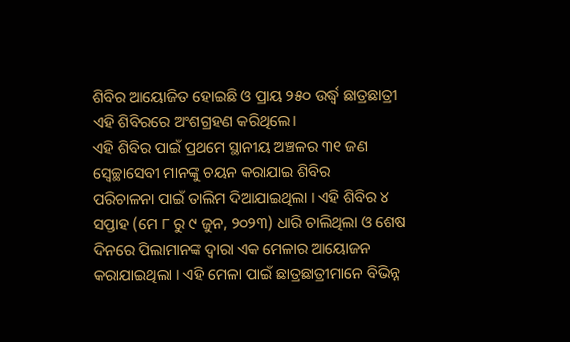ଶିବିର ଆୟୋଜିତ ହୋଇଛି ଓ ପ୍ରାୟ ୨୫୦ ଉର୍ଦ୍ଧ୍ବ ଛାତ୍ରଛାତ୍ରୀ ଏହି ଶିବିରରେ ଅଂଶଗ୍ରହଣ କରିଥିଲେ।
ଏହି ଶିବିର ପାଇଁ ପ୍ରଥମେ ସ୍ଥାନୀୟ ଅଞ୍ଚଳର ୩୧ ଜଣ ସ୍ଵେଚ୍ଛାସେବୀ ମାନଙ୍କୁ ଚୟନ କରାଯାଇ ଶିବିର
ପରିଚାଳନା ପାଇଁ ତାଲିମ ଦିଆଯାଇଥିଲା । ଏହି ଶିବିର ୪ ସପ୍ତାହ (ମେ ୮ ରୁ ୯ ଜୁନ, ୨୦୨୩) ଧାରି ଚାଲିଥିଲା ଓ ଶେଷ ଦିନରେ ପିଲାମାନଙ୍କ ଦ୍ବାରା ଏକ ମେଳାର ଆୟୋଜନ କରାଯାଇଥିଲା । ଏହି ମେଳା ପାଇଁ ଛାତ୍ରଛାତ୍ରୀମାନେ ବିଭିନ୍ନ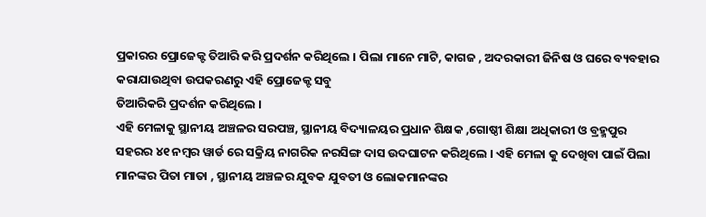ପ୍ରକାରର ପ୍ରୋଜେକ୍ଟ ତିଆରି କରି ପ୍ରଦର୍ଶନ କରିଥିଲେ । ପିଲା ମାନେ ମାଟି, କାଗଜ , ଅଦରକାରୀ ଜିନିଷ ଓ ଘରେ ବ୍ୟବହାର କରାଯାଉଥିବା ଉପକରଣରୁ ଏହି ପ୍ରୋଜେକ୍ଟ ସବୁ
ତିଆରିକରି ପ୍ରଦର୍ଶନ କରିଥିଲେ ।
ଏହି ମେଳାକୁ ସ୍ଥାନୀୟ ଅଞ୍ଚଳର ସରପଞ୍ଚ, ସ୍ଥାନୀୟ ବିଦ୍ୟାଳୟର ପ୍ରଧାନ ଶିକ୍ଷକ ,ଗୋଷ୍ଠୀ ଶିକ୍ଷା ଅଧିକାରୀ ଓ ବ୍ରହ୍ମପୁର ସହରର ୪୧ ନମ୍ବର ୱାର୍ଡ ରେ ସକ୍ରିୟ ନାଗରିକ ନରସିଙ୍ଗ ଦାସ ଉଦଘାଟନ କରିଥିଲେ । ଏହି ମେଳା କୁ ଦେଖିବା ପାଇଁ ପିଲା ମାନଙ୍କର ପିତା ମାତା , ସ୍ଥାନୀୟ ଅଞ୍ଚଳର ଯୁବକ ଯୁବତୀ ଓ ଲୋକମାନଙ୍କର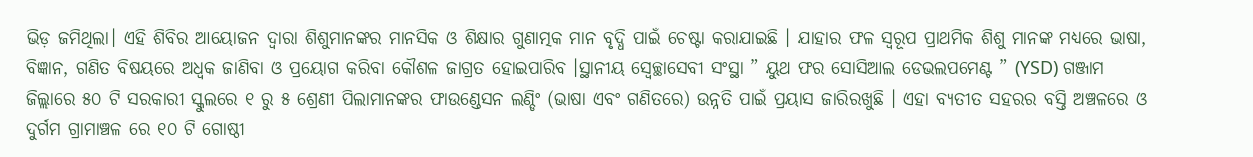ଭିଡ଼ ଜମିଥିଲା। ଏହି ଶିବିର ଆୟୋଜନ ଦ୍ୱାରା ଶିଶୁମାନଙ୍କର ମାନସିକ ଓ ଶିକ୍ଷାର ଗୁଣାତ୍ମକ ମାନ ବୃଦ୍ଧି ପାଇଁ ଚେଷ୍ଟା କରାଯାଇଛି । ଯାହାର ଫଳ ସ୍ୱରୂପ ପ୍ରାଥମିକ ଶିଶୁ ମାନଙ୍କ ମଧ୍ୟରେ ଭାଷା, ବିଜ୍ଞାନ, ଗଣିତ ବିଷୟରେ ଅଧ୍ଵକ ଜାଣିବା ଓ ପ୍ରୟୋଗ କରିବା କୌଶଳ ଜାଗ୍ରତ ହୋଇପାରିବ ।ସ୍ଥାନୀୟ ସ୍ବେଚ୍ଛାସେବୀ ସଂସ୍ଥା ” ୟୁଥ ଫର ସୋସିଆଲ ଡେଭଲପମେଣ୍ଟ ” (YSD) ଗଞ୍ଜାମ ଜିଲ୍ଲାରେ ୫୦ ଟି ସରକାରୀ ସ୍କୁଲରେ ୧ ରୁ ୫ ଶ୍ରେଣୀ ପିଲାମାନଙ୍କର ଫାଉଣ୍ଡେସନ ଲଣ୍ଡିଂ (ଭାଷା ଏବଂ ଗଣିତରେ) ଉନ୍ନତି ପାଇଁ ପ୍ରୟାସ ଜାରିରଖୁଛି । ଏହା ବ୍ୟତୀତ ସହରର ବସ୍ତି ଅଞ୍ଚଳରେ ଓ ଦୁର୍ଗମ ଗ୍ରାମାଞ୍ଚଳ ରେ ୧୦ ଟି ଗୋଷ୍ଠୀ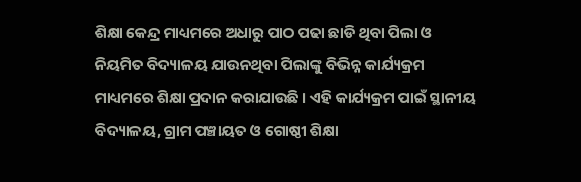ଶିକ୍ଷା କେନ୍ଦ୍ର ମାଧ୍ୟମରେ ଅଧାରୁ ପାଠ ପଢା ଛାଡି ଥିବା ପିଲା ଓ ନିୟମିତ ବିଦ୍ୟାଳୟ ଯାଉନଥିବା ପିଲାଙ୍କୁ ବିଭିନ୍ନ କାର୍ଯ୍ୟକ୍ରମ ମାଧ୍ୟମରେ ଶିକ୍ଷା ପ୍ରଦାନ କରାଯାଉଛି । ଏହି କାର୍ଯ୍ୟକ୍ରମ ପାଇଁ ସ୍ଥାନୀୟ
ବିଦ୍ୟାଳୟ, ଗ୍ରାମ ପଞ୍ଚାୟତ ଓ ଗୋଷ୍ଠୀ ଶିକ୍ଷା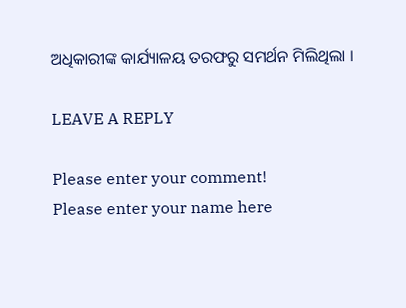ଅଧିକାରୀଙ୍କ କାର୍ଯ୍ୟାଳୟ ତରଫରୁ ସମର୍ଥନ ମିଲିଥିଲା ।

LEAVE A REPLY

Please enter your comment!
Please enter your name here